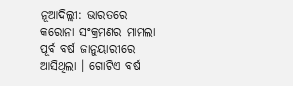ନୂଆଦିଲ୍ଲୀ: ଭାରତରେ କରୋନା ସଂକ୍ରମଣର ମାମଲା ପୂର୍ବ ବର୍ଷ ଜାନୁୟାରୀରେ ଆସିଥିଲା । ଗୋଟିଏ ବର୍ଷ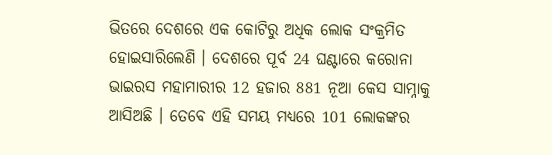ଭିତରେ ଦେଶରେ ଏକ କୋଟିରୁ ଅଧିକ ଲୋକ ସଂକ୍ରମିତ ହୋଇସାରିଲେଣି । ଦେଶରେ ପୂର୍ବ 24 ଘଣ୍ଟାରେ କରୋନା ଭାଇରସ ମହାମାରୀର 12 ହଜାର 881 ନୂଆ କେସ ସାମ୍ନାକୁ ଆସିଅଛି । ତେବେ ଏହି ସମୟ ମଧ୍ୟରେ 101 ଲୋକଙ୍କର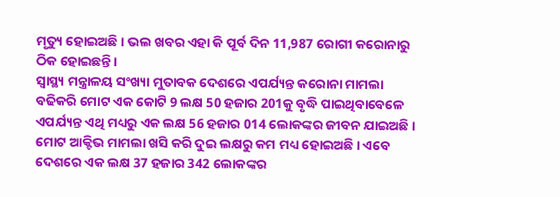ମୃତ୍ୟୁ ହୋଇଅଛି । ଭଲ ଖବର ଏହା କି ପୂର୍ବ ଦିନ 11,987 ରୋଗୀ କରୋନାରୁ ଠିକ ହୋଇଛନ୍ତି ।
ସ୍ୱାସ୍ଥ୍ୟ ମନ୍ତ୍ରାଳୟ ସଂଖ୍ୟା ମୁତାବକ ଦେଶରେ ଏପର୍ଯ୍ୟନ୍ତ କରୋନା ମାମଲା ବଢିକରି ମୋଟ ଏକ କୋଟି 9 ଲକ୍ଷ 50 ହଜାର 201କୁ ବୃଦ୍ଧି ପାଇଥିବାବେଳେ ଏପର୍ଯ୍ୟନ୍ତ ଏଥି ମଧ୍ୟରୁ ଏକ ଲକ୍ଷ 56 ହଜାର 014 ଲୋକଙ୍କର ଜୀବନ ଯାଇଅଛି । ମୋଟ ଆକ୍ଟିଭ ମାମଲା ଖସି କରି ଦୁଇ ଲକ୍ଷରୁ କମ ମଧ୍ୟ ହୋଇଅଛି । ଏବେ ଦେଶରେ ଏକ ଲକ୍ଷ 37 ହଜାର 342 ଲୋକଙ୍କର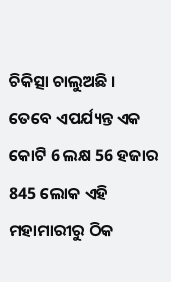ଚିକିତ୍ସା ଚାଲୁଅଛି । ତେବେ ଏପର୍ଯ୍ୟନ୍ତ ଏକ କୋଟି 6 ଲକ୍ଷ 56 ହଜାର 845 ଲୋକ ଏହି ମହାମାରୀରୁ ଠିକ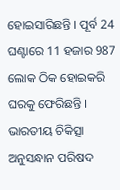ହୋଇସାରିଛନ୍ତି । ପୂର୍ବ 24 ଘଣ୍ଟାରେ 11 ହଜାର 987 ଲୋକ ଠିକ ହୋଇକରି ଘରକୁ ଫେରିଛନ୍ତି ।
ଭାରତୀୟ ଚିକିତ୍ସା ଅନୁସନ୍ଧାନ ପରିଷଦ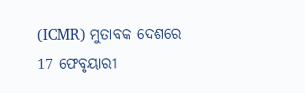(ICMR) ମୁତାବକ ଦେଶରେ 17 ଫେବୃୟାରୀ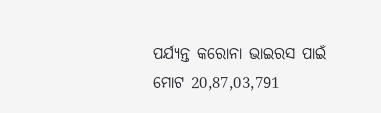ପର୍ଯ୍ୟନ୍ତ କରୋନା ଭାଇରସ ପାଇଁ ମୋଟ 20,87,03,791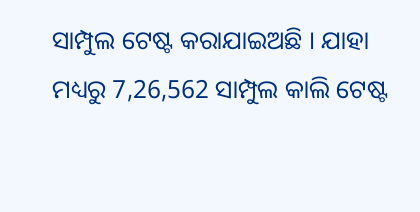ସାମ୍ପୁଲ ଟେଷ୍ଟ କରାଯାଇଅଛି । ଯାହା ମଧ୍ୟରୁ 7,26,562 ସାମ୍ପୁଲ କାଲି ଟେଷ୍ଟ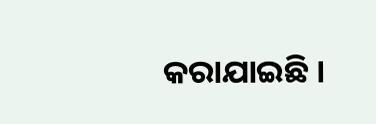କରାଯାଇଛି ।